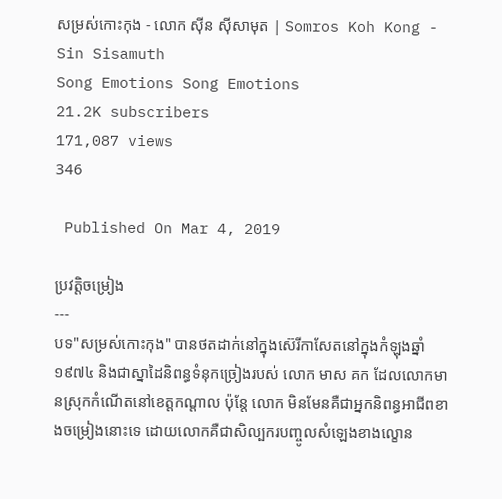សម្រស់កោះកុង - លោក ស៊ីន ស៊ីសាមុត | Somros Koh Kong - Sin Sisamuth
Song Emotions Song Emotions
21.2K subscribers
171,087 views
346

 Published On Mar 4, 2019

ប្រវត្តិចម្រៀង
---
បទ"សម្រស់កោះកុង" បានថតដាក់នៅក្នុងស៊េរីកាសែតនៅក្នុងកំឡុងឆ្នាំ ១៩៧៤ និងជាស្នាដៃនិពន្ធទំនុកច្រៀងរបស់ លោក មាស គក ដែលលោកមានស្រុកកំណើតនៅខេត្តកណ្ដាល ប៉ុន្តែ លោក មិនមែនគឺជាអ្នកនិពន្ធអាជីពខាងចម្រៀងនោះទេ ដោយលោកគឺជាសិល្បករបញ្ចូលសំឡេងខាងល្ខោន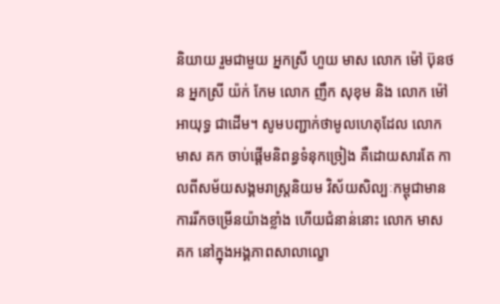និយាយ រួមជាមួយ អ្នកស្រី ហួយ មាស លោក ម៉ៅ ប៊ុនថន អ្នកស្រី យ៉ក់ កែម លោក ញឹក សុខុម និង លោក ម៉ៅ អាយុទ្ធ ជាដើម។ សូមបញ្ជាក់ថាមូលហេតុដែល លោក មាស គក ចាប់ផ្ដើមនិពន្ធទំនុកច្រៀង គឺដោយសារតែ កាលពីសម័យសង្គមរាស្ត្រនិយម វិស័យសិល្បៈកម្ពុជាមានការរីកចម្រើនយ៉ាងខ្លាំង ហើយជំនាន់នោះ លោក មាស គក នៅក្នុងអង្គភាពសាលាល្ខោ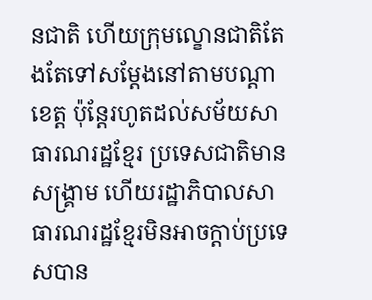នជាតិ ហើយក្រុមល្ខោនជាតិតែងតែទៅសម្ដែងនៅតាមបណ្ដាខេត្ត ប៉ុន្តែរហូតដល់សម័យសាធារណរដ្ឋខ្មែរ ប្រទេសជាតិមានសង្គ្រាម ហើយរដ្ឋាភិបាលសាធារណរដ្ឋខ្មែរមិនអាចក្ដាប់ប្រទេសបាន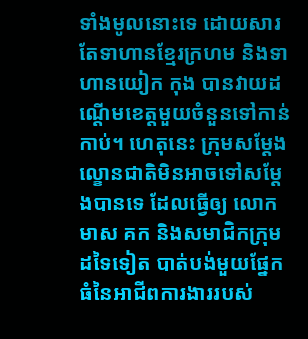ទាំងមូលនោះទេ ដោយសារតែទាហានខ្មែរក្រហម និងទាហានយៀក កុង បានវាយដណ្ដើមខេត្តមួយចំនួនទៅកាន់កាប់។ ហេតុនេះ ក្រុមសម្ដែងល្ខោនជាតិមិនអាចទៅសម្ដែងបានទេ ដែលធ្វើឲ្យ លោក មាស គក និងសមាជិកក្រុមដទៃទៀត បាត់បង់មួយផ្នែកធំនៃអាជីពការងាររបស់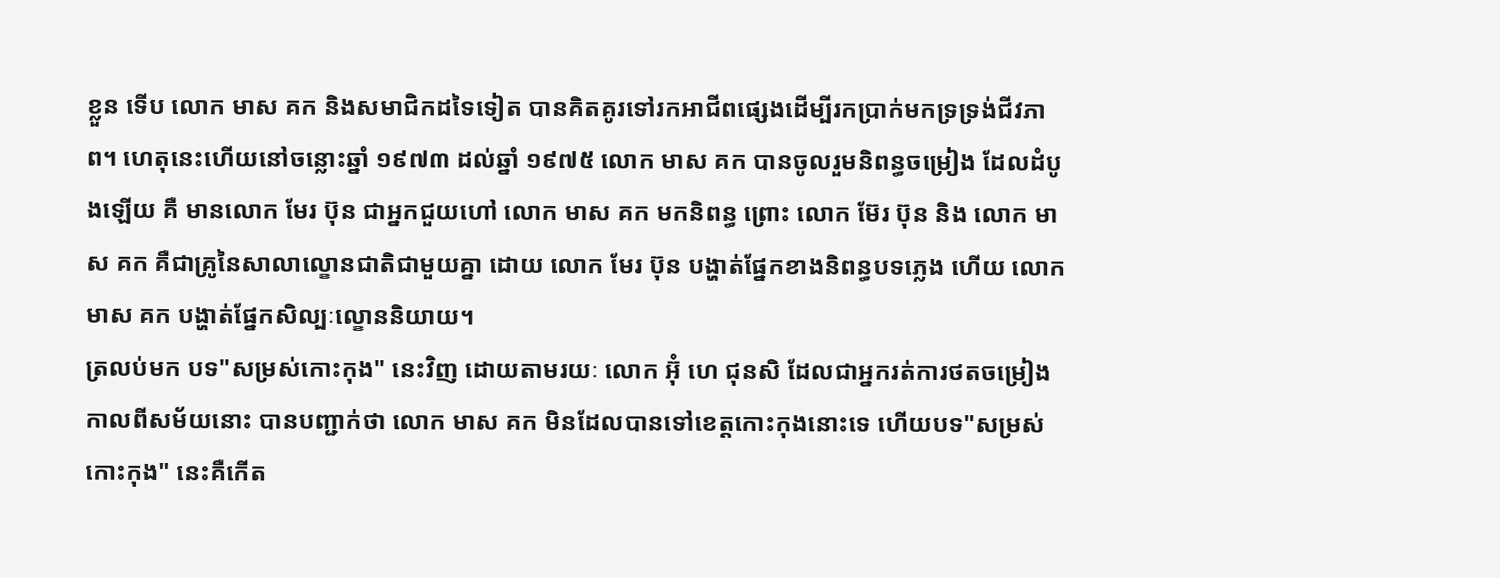ខ្លួន ទើប លោក មាស គក និងសមាជិកដទៃទៀត បានគិតគូរទៅរកអាជីពផ្សេងដើម្បីរកប្រាក់មកទ្រទ្រង់ជីវភាព។ ហេតុនេះហើយនៅចន្លោះឆ្នាំ ១៩៧៣ ដល់ឆ្នាំ ១៩៧៥ លោក មាស គក បានចូលរួមនិពន្ធចម្រៀង ដែលដំបូងឡើយ គឺ មានលោក មែរ ប៊ុន ជាអ្នកជួយហៅ លោក មាស គក មកនិពន្ធ ព្រោះ លោក ម៊ែរ ប៊ុន និង លោក មាស គក គឺជាគ្រូនៃសាលាល្ខោនជាតិជាមួយគ្នា ដោយ លោក មែរ ប៊ុន បង្ហាត់ផ្នែកខាងនិពន្ធបទភ្លេង ហើយ លោក មាស គក បង្ហាត់ផ្នែកសិល្បៈល្ខោននិយាយ។
ត្រលប់មក បទ"សម្រស់កោះកុង" នេះវិញ ដោយតាមរយៈ លោក អ៊ុំ ហេ ជុនសិ ដែលជាអ្នករត់ការថតចម្រៀងកាលពីសម័យនោះ បានបញ្ជាក់ថា លោក មាស គក មិនដែលបានទៅខេត្តកោះកុងនោះទេ ហើយបទ"សម្រស់កោះកុង" នេះគឺកើត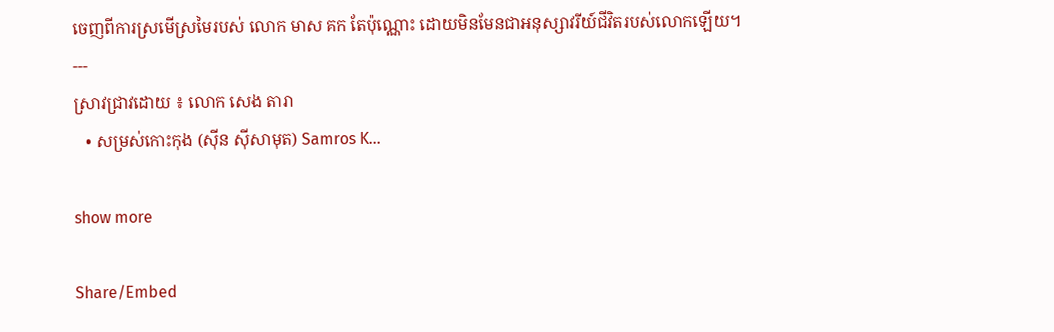ចេញពីការស្រមើស្រមៃរបស់ លោក មាស គក តែប៉ុណ្ណោះ ដោយមិនមែនជាអនុស្សាវរីយ៍ជីវិតរបស់លោកឡើយ។
---
ស្រាវជ្រាវដោយ ៖ លោក សេង តារា
   • សម្រស់កោះកុង (ស៊ីន ស៊ីសាមុត) Samros K...

show more

Share/Embed